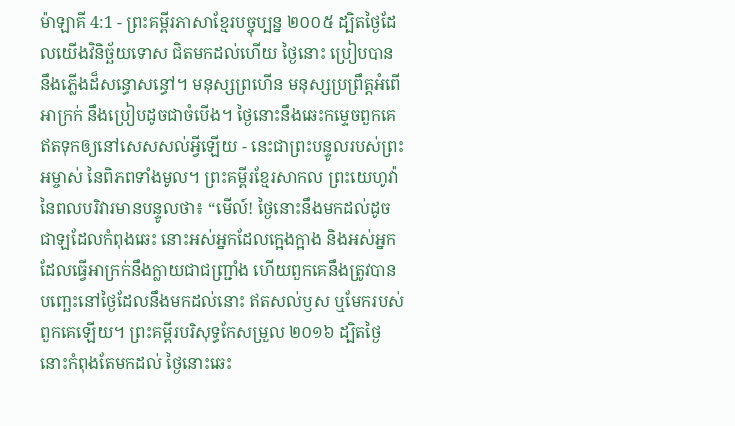ម៉ាឡាគី 4:1 - ព្រះគម្ពីរភាសាខ្មែរបច្ចុប្បន្ន ២០០៥ ដ្បិតថ្ងៃដែលយើងវិនិច្ឆ័យទោស ជិតមកដល់ហើយ ថ្ងៃនោះ ប្រៀបបាននឹងភ្លើងដ៏សន្ធោសន្ធៅ។ មនុស្សព្រហើន មនុស្សប្រព្រឹត្តអំពើអាក្រក់ នឹងប្រៀបដូចជាចំបើង។ ថ្ងៃនោះនឹងឆេះកម្ទេចពួកគេ ឥតទុកឲ្យនៅសេសសល់អ្វីឡើយ - នេះជាព្រះបន្ទូលរបស់ព្រះអម្ចាស់ នៃពិភពទាំងមូល។ ព្រះគម្ពីរខ្មែរសាកល ព្រះយេហូវ៉ានៃពលបរិវារមានបន្ទូលថា៖ “មើល៍! ថ្ងៃនោះនឹងមកដល់ដូចជាឡដែលកំពុងឆេះ នោះអស់អ្នកដែលក្អេងក្អាង និងអស់អ្នកដែលធ្វើអាក្រក់នឹងក្លាយជាជញ្រ្ជាំង ហើយពួកគេនឹងត្រូវបានបញ្ឆេះនៅថ្ងៃដែលនឹងមកដល់នោះ ឥតសល់ឫស ឬមែករបស់ពួកគេឡើយ។ ព្រះគម្ពីរបរិសុទ្ធកែសម្រួល ២០១៦ ដ្បិតថ្ងៃនោះកំពុងតែមកដល់ ថ្ងៃនោះឆេះ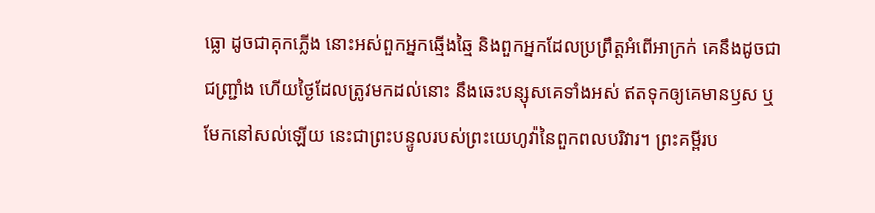ធ្លោ ដូចជាគុកភ្លើង នោះអស់ពួកអ្នកឆ្មើងឆ្មៃ និងពួកអ្នកដែលប្រព្រឹត្តអំពើអាក្រក់ គេនឹងដូចជាជញ្ជ្រាំង ហើយថ្ងៃដែលត្រូវមកដល់នោះ នឹងឆេះបន្សុសគេទាំងអស់ ឥតទុកឲ្យគេមានឫស ឬមែកនៅសល់ឡើយ នេះជាព្រះបន្ទូលរបស់ព្រះយេហូវ៉ានៃពួកពលបរិវារ។ ព្រះគម្ពីរប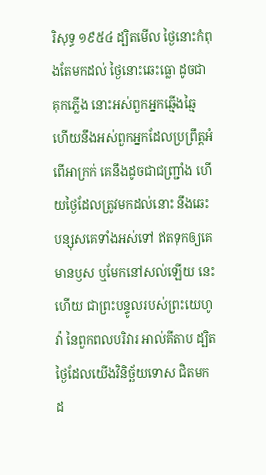រិសុទ្ធ ១៩៥៤ ដ្បិតមើល ថ្ងៃនោះកំពុងតែមកដល់ ថ្ងៃនោះឆេះធ្លោ ដូចជាគុកភ្លើង នោះអស់ពួកអ្នកឆ្មើងឆ្មៃ ហើយនឹងអស់ពួកអ្នកដែលប្រព្រឹត្តអំពើអាក្រក់ គេនឹងដូចជាជញ្ជ្រាំង ហើយថ្ងៃដែលត្រូវមកដល់នោះ នឹងឆេះបន្សុសគេទាំងអស់ទៅ ឥតទុកឲ្យគេមានឫស ឬមែកនៅសល់ឡើយ នេះហើយ ជាព្រះបន្ទូលរបស់ព្រះយេហូវ៉ា នៃពួកពលបរិវារ អាល់គីតាប ដ្បិតថ្ងៃដែលយើងវិនិច្ឆ័យទោស ជិតមកដ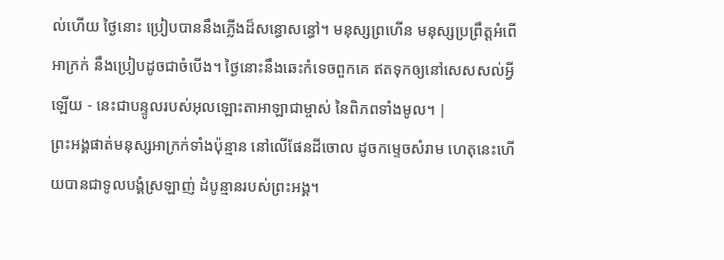ល់ហើយ ថ្ងៃនោះ ប្រៀបបាននឹងភ្លើងដ៏សន្ធោសន្ធៅ។ មនុស្សព្រហើន មនុស្សប្រព្រឹត្តអំពើអាក្រក់ នឹងប្រៀបដូចជាចំបើង។ ថ្ងៃនោះនឹងឆេះកំទេចពួកគេ ឥតទុកឲ្យនៅសេសសល់អ្វីឡើយ - នេះជាបន្ទូលរបស់អុលឡោះតាអាឡាជាម្ចាស់ នៃពិភពទាំងមូល។ |
ព្រះអង្គផាត់មនុស្សអាក្រក់ទាំងប៉ុន្មាន នៅលើផែនដីចោល ដូចកម្ទេចសំរាម ហេតុនេះហើយបានជាទូលបង្គំស្រឡាញ់ ដំបូន្មានរបស់ព្រះអង្គ។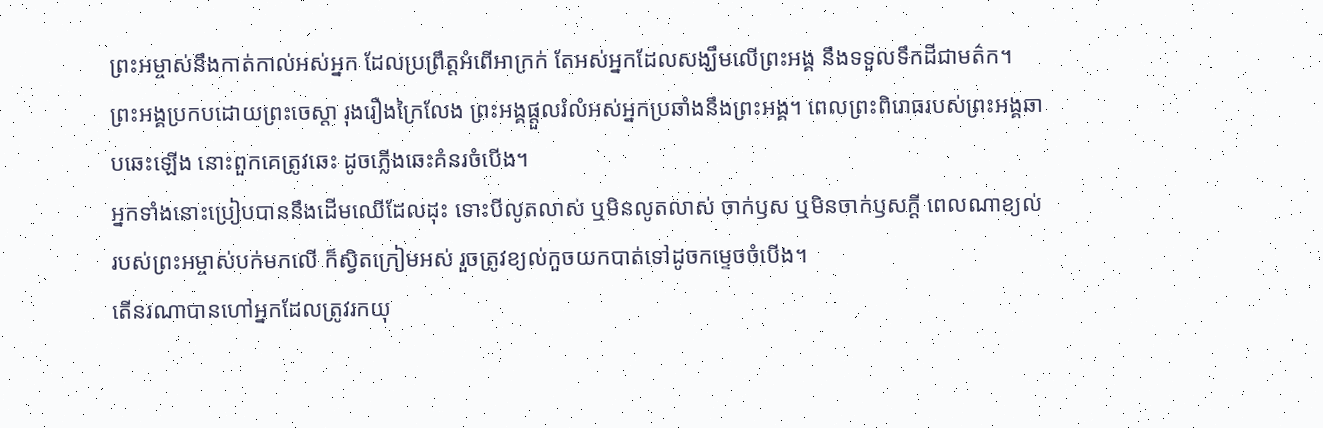ព្រះអម្ចាស់នឹងកាត់កាល់អស់អ្នក ដែលប្រព្រឹត្តអំពើអាក្រក់ តែអស់អ្នកដែលសង្ឃឹមលើព្រះអង្គ នឹងទទួលទឹកដីជាមត៌ក។
ព្រះអង្គប្រកបដោយព្រះចេស្ដា រុងរឿងក្រៃលែង ព្រះអង្គផ្ដួលរំលំអស់អ្នកប្រឆាំងនឹងព្រះអង្គ។ ពេលព្រះពិរោធរបស់ព្រះអង្គឆាបឆេះឡើង នោះពួកគេត្រូវឆេះ ដូចភ្លើងឆេះគំនរចំបើង។
អ្នកទាំងនោះប្រៀបបាននឹងដើមឈើដែលដុះ ទោះបីលូតលាស់ ឬមិនលូតលាស់ ចាក់ឫស ឬមិនចាក់ឫសក្ដី ពេលណាខ្យល់របស់ព្រះអម្ចាស់បក់មកលើ ក៏ស្វិតក្រៀមអស់ រួចត្រូវខ្យល់កួចយកបាត់ទៅដូចកម្ទេចចំបើង។
តើនរណាបានហៅអ្នកដែលត្រូវរកយុ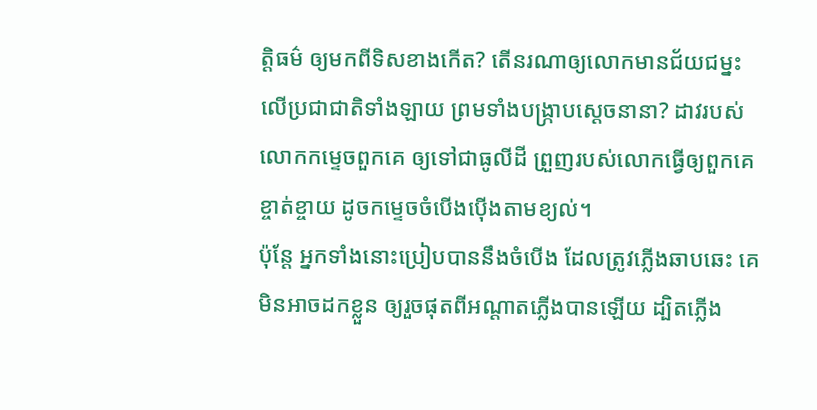ត្តិធម៌ ឲ្យមកពីទិសខាងកើត? តើនរណាឲ្យលោកមានជ័យជម្នះ លើប្រជាជាតិទាំងឡាយ ព្រមទាំងបង្ក្រាបស្ដេចនានា? ដាវរបស់លោកកម្ទេចពួកគេ ឲ្យទៅជាធូលីដី ព្រួញរបស់លោកធ្វើឲ្យពួកគេខ្ចាត់ខ្ចាយ ដូចកម្ទេចចំបើងប៉ើងតាមខ្យល់។
ប៉ុន្តែ អ្នកទាំងនោះប្រៀបបាននឹងចំបើង ដែលត្រូវភ្លើងឆាបឆេះ គេមិនអាចដកខ្លួន ឲ្យរួចផុតពីអណ្ដាតភ្លើងបានឡើយ ដ្បិតភ្លើង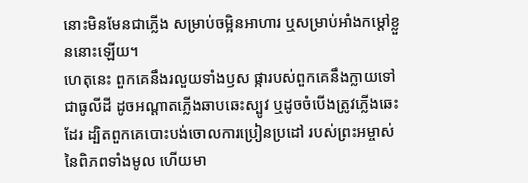នោះមិនមែនជាភ្លើង សម្រាប់ចម្អិនអាហារ ឬសម្រាប់អាំងកម្ដៅខ្លួននោះឡើយ។
ហេតុនេះ ពួកគេនឹងរលួយទាំងឫស ផ្ការបស់ពួកគេនឹងក្លាយទៅជាធូលីដី ដូចអណ្ដាតភ្លើងឆាបឆេះស្បូវ ឬដូចចំបើងត្រូវភ្លើងឆេះដែរ ដ្បិតពួកគេបោះបង់ចោលការប្រៀនប្រដៅ របស់ព្រះអម្ចាស់នៃពិភពទាំងមូល ហើយមា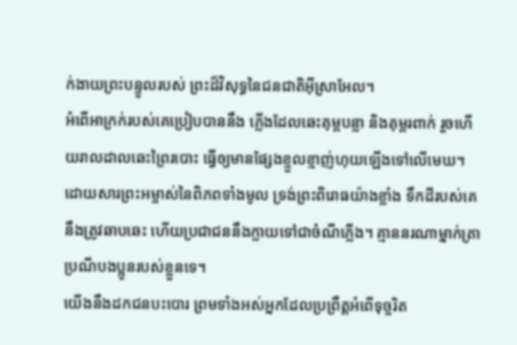ក់ងាយព្រះបន្ទូលរបស់ ព្រះដ៏វិសុទ្ធនៃជនជាតិអ៊ីស្រាអែល។
អំពើអាក្រក់របស់គេប្រៀបបាននឹង ភ្លើងដែលឆេះគុម្ពបន្លា និងគុម្ពរពាក់ រួចហើយរាលដាលឆេះព្រៃរបោះ ធ្វើឲ្យមានផ្សែងខ្មួលខ្មាញ់ហុយឡើងទៅលើមេឃ។
ដោយសារព្រះអម្ចាស់នៃពិភពទាំងមូល ទ្រង់ព្រះពិរោធយ៉ាងខ្លាំង ទឹកដីរបស់គេនឹងត្រូវឆាបឆេះ ហើយប្រជាជននឹងក្លាយទៅជាចំណីភ្លើង។ គ្មាននរណាម្នាក់ត្រាប្រណីបងប្អូនរបស់ខ្លួនទេ។
យើងនឹងដកជនបះបោរ ព្រមទាំងអស់អ្នកដែលប្រព្រឹត្តអំពើទុច្ចរិត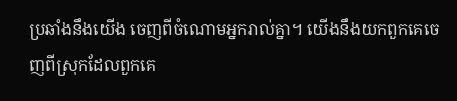ប្រឆាំងនឹងយើង ចេញពីចំណោមអ្នករាល់គ្នា។ យើងនឹងយកពួកគេចេញពីស្រុកដែលពួកគេ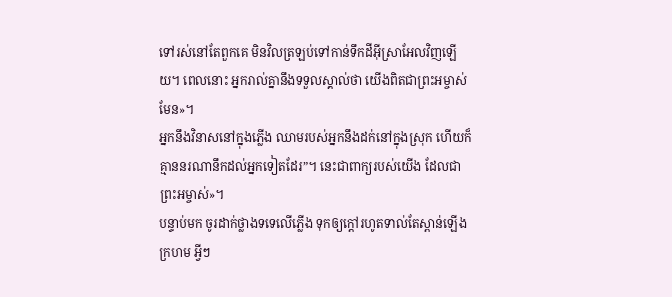ទៅរស់នៅតែពួកគេ មិនវិលត្រឡប់ទៅកាន់ទឹកដីអ៊ីស្រាអែលវិញឡើយ។ ពេលនោះ អ្នករាល់គ្នានឹងទទួលស្គាល់ថា យើងពិតជាព្រះអម្ចាស់មែន»។
អ្នកនឹងវិនាសនៅក្នុងភ្លើង ឈាមរបស់អ្នកនឹងដក់នៅក្នុងស្រុក ហើយក៏គ្មាននរណានឹកដល់អ្នកទៀតដែរ”។ នេះជាពាក្យរបស់យើង ដែលជាព្រះអម្ចាស់»។
បន្ទាប់មក ចូរដាក់ថ្លាងទទេលើភ្លើង ទុកឲ្យក្ដៅរហូតទាល់តែស្ពាន់ឡើងក្រហម អ្វីៗ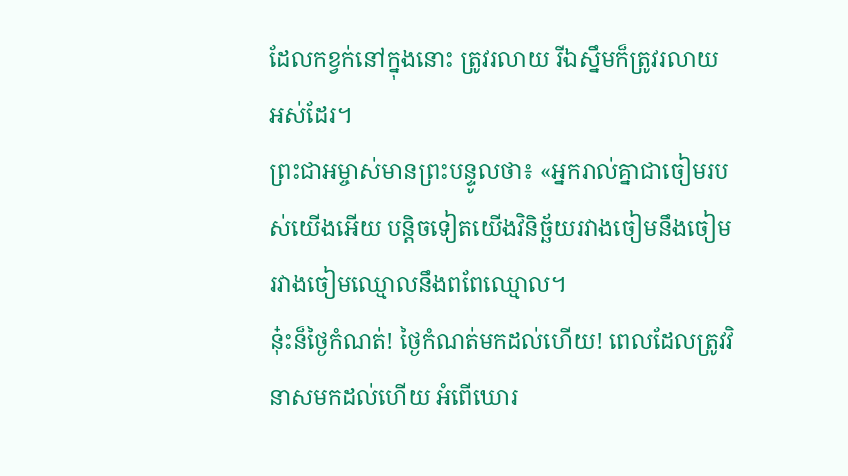ដែលកខ្វក់នៅក្នុងនោះ ត្រូវរលាយ រីឯស្នឹមក៏ត្រូវរលាយអស់ដែរ។
ព្រះជាអម្ចាស់មានព្រះបន្ទូលថា៖ «អ្នករាល់គ្នាជាចៀមរបស់យើងអើយ បន្តិចទៀតយើងវិនិច្ឆ័យរវាងចៀមនឹងចៀម រវាងចៀមឈ្មោលនឹងពពែឈ្មោល។
នុ៎ះន៏ថ្ងៃកំណត់! ថ្ងៃកំណត់មកដល់ហើយ! ពេលដែលត្រូវវិនាសមកដល់ហើយ អំពើឃោរ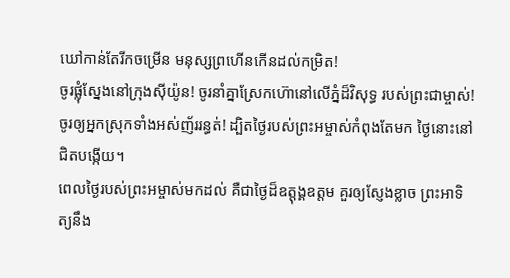ឃៅកាន់តែរីកចម្រើន មនុស្សព្រហើនកើនដល់កម្រិត!
ចូរផ្លុំស្នែងនៅក្រុងស៊ីយ៉ូន! ចូរនាំគ្នាស្រែកហ៊ោនៅលើភ្នំដ៏វិសុទ្ធ របស់ព្រះជាម្ចាស់! ចូរឲ្យអ្នកស្រុកទាំងអស់ញ័ររន្ធត់! ដ្បិតថ្ងៃរបស់ព្រះអម្ចាស់កំពុងតែមក ថ្ងៃនោះនៅជិតបង្កើយ។
ពេលថ្ងៃរបស់ព្រះអម្ចាស់មកដល់ គឺជាថ្ងៃដ៏ឧត្ដុង្គឧត្ដម គួរឲ្យស្ញែងខ្លាច ព្រះអាទិត្យនឹង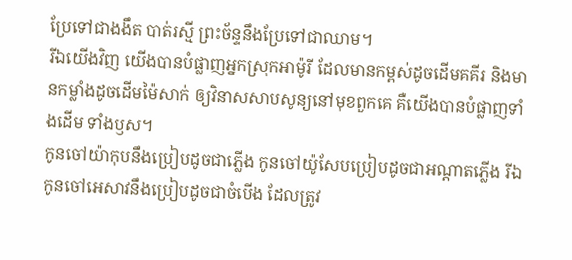ប្រែទៅជាងងឹត បាត់រស្មី ព្រះច័ន្ទនឹងប្រែទៅជាឈាម។
រីឯយើងវិញ យើងបានបំផ្លាញអ្នកស្រុកអាម៉ូរី ដែលមានកម្ពស់ដូចដើមគគីរ និងមានកម្លាំងដូចដើមម៉ៃសាក់ ឲ្យវិនាសសាបសូន្យនៅមុខពួកគេ គឺយើងបានបំផ្លាញទាំងដើម ទាំងឫស។
កូនចៅយ៉ាកុបនឹងប្រៀបដូចជាភ្លើង កូនចៅយ៉ូសែបប្រៀបដូចជាអណ្ដាតភ្លើង រីឯកូនចៅអេសាវនឹងប្រៀបដូចជាចំបើង ដែលត្រូវ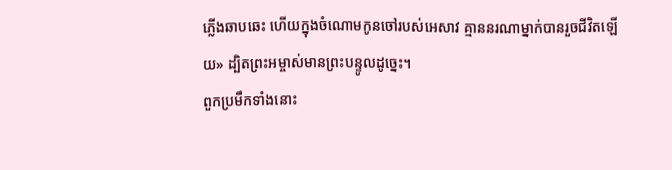ភ្លើងឆាបឆេះ ហើយក្នុងចំណោមកូនចៅរបស់អេសាវ គ្មាននរណាម្នាក់បានរួចជីវិតឡើយ» ដ្បិតព្រះអម្ចាស់មានព្រះបន្ទូលដូច្នេះ។
ពួកប្រមឹកទាំងនោះ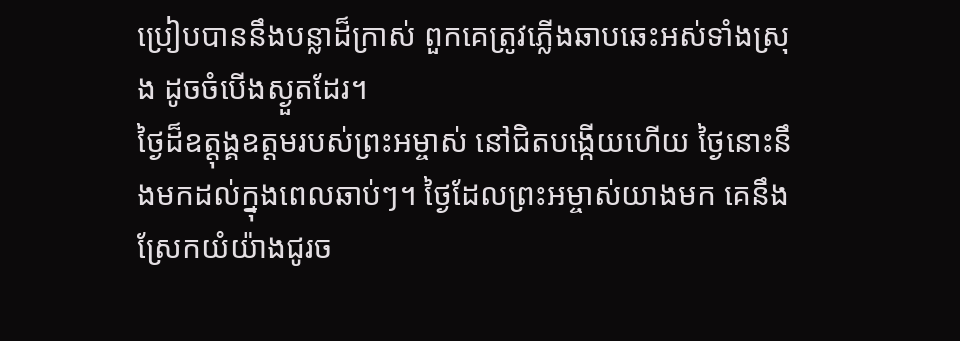ប្រៀបបាននឹងបន្លាដ៏ក្រាស់ ពួកគេត្រូវភ្លើងឆាបឆេះអស់ទាំងស្រុង ដូចចំបើងស្ងួតដែរ។
ថ្ងៃដ៏ឧត្ដុង្គឧត្ដមរបស់ព្រះអម្ចាស់ នៅជិតបង្កើយហើយ ថ្ងៃនោះនឹងមកដល់ក្នុងពេលឆាប់ៗ។ ថ្ងៃដែលព្រះអម្ចាស់យាងមក គេនឹងស្រែកយំយ៉ាងជូរច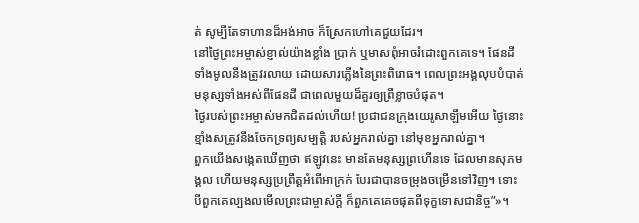ត់ សូម្បីតែទាហានដ៏អង់អាច ក៏ស្រែកហៅគេជួយដែរ។
នៅថ្ងៃព្រះអម្ចាស់ខ្ញាល់យ៉ាងខ្លាំង ប្រាក់ ឬមាសពុំអាចរំដោះពួកគេទេ។ ផែនដីទាំងមូលនឹងត្រូវរលាយ ដោយសារភ្លើងនៃព្រះពិរោធ។ ពេលព្រះអង្គលុបបំបាត់មនុស្សទាំងអស់ពីផែនដី ជាពេលមួយដ៏គួរឲ្យព្រឺខ្លាចបំផុត។
ថ្ងៃរបស់ព្រះអម្ចាស់មកជិតដល់ហើយ! ប្រជាជនក្រុងយេរូសាឡឹមអើយ ថ្ងៃនោះ ខ្មាំងសត្រូវនឹងចែកទ្រព្យសម្បត្តិ របស់អ្នករាល់គ្នា នៅមុខអ្នករាល់គ្នា។
ពួកយើងសង្កេតឃើញថា ឥឡូវនេះ មានតែមនុស្សព្រហើនទេ ដែលមានសុភមង្គល ហើយមនុស្សប្រព្រឹត្តអំពើអាក្រក់ បែរជាបានចម្រុងចម្រើនទៅវិញ។ ទោះបីពួកគេល្បងលមើលព្រះជាម្ចាស់ក្ដី ក៏ពួកគេគេចផុតពីទុក្ខទោសជានិច្ច”»។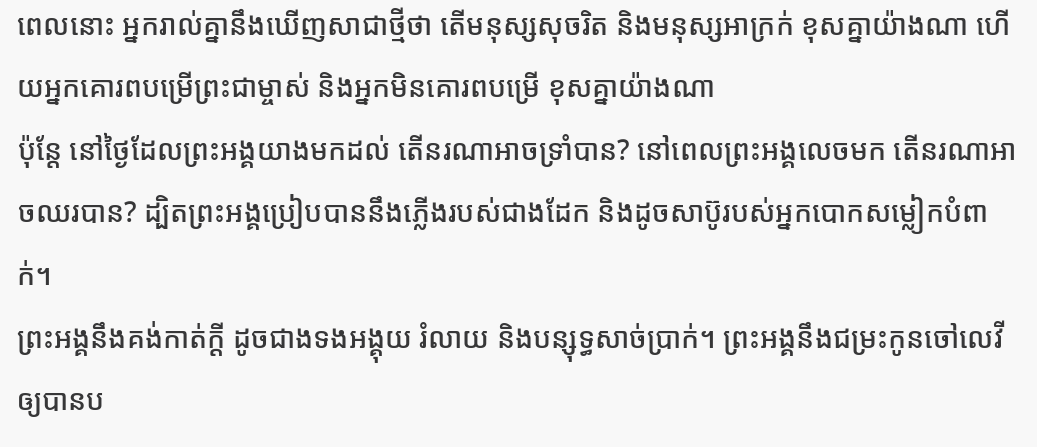ពេលនោះ អ្នករាល់គ្នានឹងឃើញសាជាថ្មីថា តើមនុស្សសុចរិត និងមនុស្សអាក្រក់ ខុសគ្នាយ៉ាងណា ហើយអ្នកគោរពបម្រើព្រះជាម្ចាស់ និងអ្នកមិនគោរពបម្រើ ខុសគ្នាយ៉ាងណា
ប៉ុន្តែ នៅថ្ងៃដែលព្រះអង្គយាងមកដល់ តើនរណាអាចទ្រាំបាន? នៅពេលព្រះអង្គលេចមក តើនរណាអាចឈរបាន? ដ្បិតព្រះអង្គប្រៀបបាននឹងភ្លើងរបស់ជាងដែក និងដូចសាប៊ូរបស់អ្នកបោកសម្លៀកបំពាក់។
ព្រះអង្គនឹងគង់កាត់ក្ដី ដូចជាងទងអង្គុយ រំលាយ និងបន្សុទ្ធសាច់ប្រាក់។ ព្រះអង្គនឹងជម្រះកូនចៅលេវីឲ្យបានប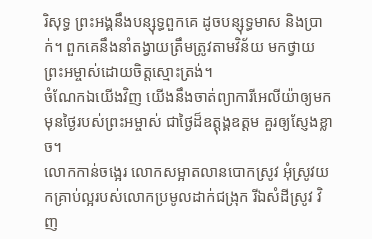រិសុទ្ធ ព្រះអង្គនឹងបន្សុទ្ធពួកគេ ដូចបន្សុទ្ធមាស និងប្រាក់។ ពួកគេនឹងនាំតង្វាយត្រឹមត្រូវតាមវិន័យ មកថ្វាយព្រះអម្ចាស់ដោយចិត្តស្មោះត្រង់។
ចំណែកឯយើងវិញ យើងនឹងចាត់ព្យាការីអេលីយ៉ាឲ្យមក មុនថ្ងៃរបស់ព្រះអម្ចាស់ ជាថ្ងៃដ៏ឧត្ដុង្គឧត្ដម គួរឲ្យស្ញែងខ្លាច។
លោកកាន់ចង្អេរ លោកសម្អាតលានបោកស្រូវ អុំស្រូវយកគ្រាប់ល្អរបស់លោកប្រមូលដាក់ជង្រុក រីឯសំដីស្រូវ វិញ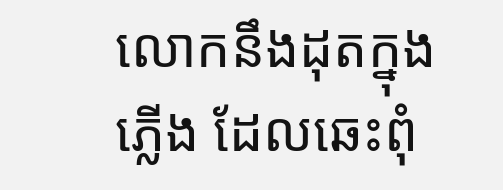លោកនឹងដុតក្នុងភ្លើង ដែលឆេះពុំ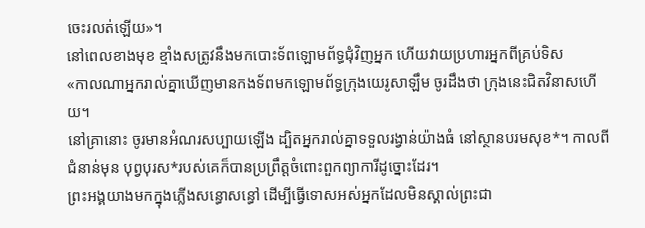ចេះរលត់ឡើយ»។
នៅពេលខាងមុខ ខ្មាំងសត្រូវនឹងមកបោះទ័ពឡោមព័ទ្ធជុំវិញអ្នក ហើយវាយប្រហារអ្នកពីគ្រប់ទិស
«កាលណាអ្នករាល់គ្នាឃើញមានកងទ័ពមកឡោមព័ទ្ធក្រុងយេរូសាឡឹម ចូរដឹងថា ក្រុងនេះជិតវិនាសហើយ។
នៅគ្រានោះ ចូរមានអំណរសប្បាយឡើង ដ្បិតអ្នករាល់គ្នាទទួលរង្វាន់យ៉ាងធំ នៅស្ថានបរមសុខ*។ កាលពីជំនាន់មុន បុព្វបុរស*របស់គេក៏បានប្រព្រឹត្តចំពោះពួកព្យាការីដូច្នោះដែរ។
ព្រះអង្គយាងមកក្នុងភ្លើងសន្ធោសន្ធៅ ដើម្បីធ្វើទោសអស់អ្នកដែលមិនស្គាល់ព្រះជា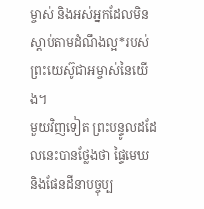ម្ចាស់ និងអស់អ្នកដែលមិនស្ដាប់តាមដំណឹងល្អ*របស់ព្រះយេស៊ូជាអម្ចាស់នៃយើង។
មួយវិញទៀត ព្រះបន្ទូលដដែលនេះបានថ្លែងថា ផ្ទៃមេឃ និងផែនដីនាបច្ចុប្ប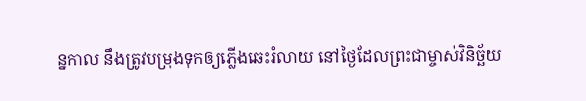ន្នកាល នឹងត្រូវបម្រុងទុកឲ្យភ្លើងឆេះរំលាយ នៅថ្ងៃដែលព្រះជាម្ចាស់វិនិច្ឆ័យ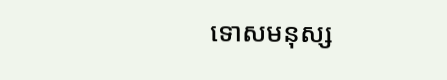ទោសមនុស្ស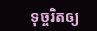ទុច្ចរិតឲ្យ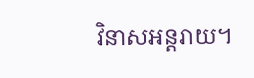វិនាសអន្តរាយ។